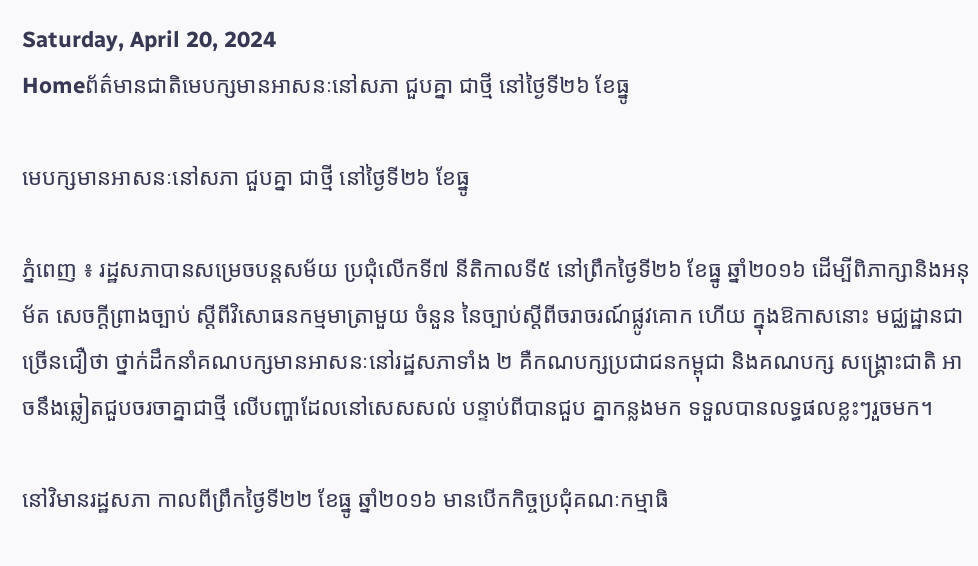Saturday, April 20, 2024
Homeព័ត៌មានជាតិមេបក្សមានអាសនៈនៅសភា ជួបគ្នា ជាថ្មី នៅថ្ងៃទី២៦ ខែធ្នូ

មេបក្សមានអាសនៈនៅសភា ជួបគ្នា ជាថ្មី នៅថ្ងៃទី២៦ ខែធ្នូ

ភ្នំពេញ ៖ រដ្ឋសភាបានសម្រេចបន្តសម័យ ប្រជុំលើកទី៧ នីតិកាលទី៥ នៅព្រឹកថ្ងៃទី២៦ ខែធ្នូ ឆ្នាំ២០១៦ ដើម្បីពិភាក្សានិងអនុម័ត សេចក្តីព្រាងច្បាប់ ស្តីពីវិសោធនកម្មមាត្រាមួយ ចំនួន នៃច្បាប់ស្តីពីចរាចរណ៍ផ្លូវគោក ហើយ ក្នុងឱកាសនោះ មជ្ឈដ្ឋានជាច្រើនជឿថា ថ្នាក់ដឹកនាំគណបក្សមានអាសនៈនៅរដ្ឋសភាទាំង ២ គឺកណបក្សប្រជាជនកម្ពុជា និងគណបក្ស សង្គ្រោះជាតិ អាចនឹងឆ្លៀតជួបចរចាគ្នាជាថ្មី លើបញ្ហាដែលនៅសេសសល់ បន្ទាប់ពីបានជួប គ្នាកន្លងមក ទទួលបានលទ្ធផលខ្លះៗរួចមក។

នៅវិមានរដ្ឋសភា កាលពីព្រឹកថ្ងៃទី២២ ខែធ្នូ ឆ្នាំ២០១៦ មានបើកកិច្ចប្រជុំគណៈកម្មាធិ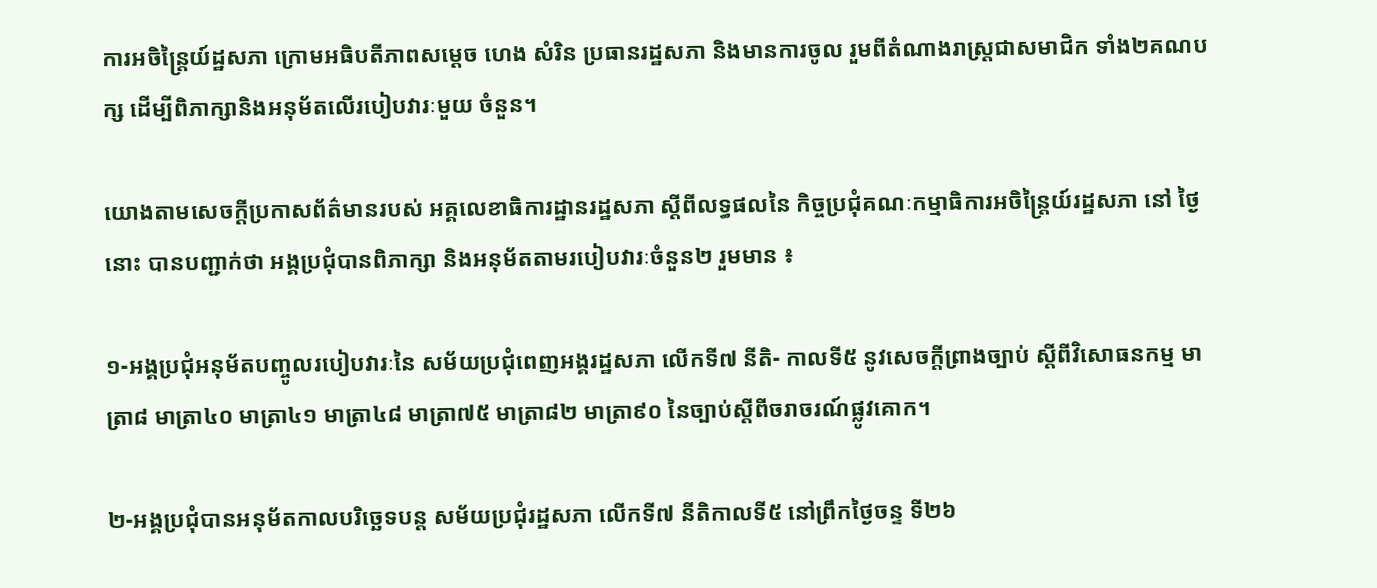ការអចិន្ត្រៃយ៍ដ្ឋសភា ក្រោមអធិបតីភាពសម្តេច ហេង សំរិន ប្រធានរដ្ឋសភា និងមានការចូល រួមពីតំណាងរាស្ត្រជាសមាជិក ទាំង២គណបក្ស ដើម្បីពិភាក្សានិងអនុម័តលើរបៀបវារៈមួយ ចំនួន។

យោងតាមសេចក្តីប្រកាសព័ត៌មានរបស់ អគ្គលេខាធិការដ្ឋានរដ្ឋសភា ស្តីពីលទ្ធផលនៃ កិច្ចប្រជុំគណៈកម្មាធិការអចិន្ត្រៃយ៍រដ្ឋសភា នៅ ថ្ងៃនោះ បានបញ្ជាក់ថា អង្គប្រជុំបានពិភាក្សា និងអនុម័តតាមរបៀបវារៈចំនួន២ រួមមាន ៖

១-អង្គប្រជុំអនុម័តបញ្ចូលរបៀបវារៈនៃ សម័យប្រជុំពេញអង្គរដ្ឋសភា លើកទី៧ នីតិ- កាលទី៥ នូវសេចក្តីព្រាងច្បាប់ ស្តីពីវិសោធនកម្ម មាត្រា៨ មាត្រា៤០ មាត្រា៤១ មាត្រា៤៨ មាត្រា៧៥ មាត្រា៨២ មាត្រា៩០ នៃច្បាប់ស្តីពីចរាចរណ៍ផ្លូវគោក។

២-អង្គប្រជុំបានអនុម័តកាលបរិច្ឆេទបន្ត សម័យប្រជុំរដ្ឋសភា លើកទី៧ នីតិកាលទី៥ នៅព្រឹកថ្ងៃចន្ទ ទី២៦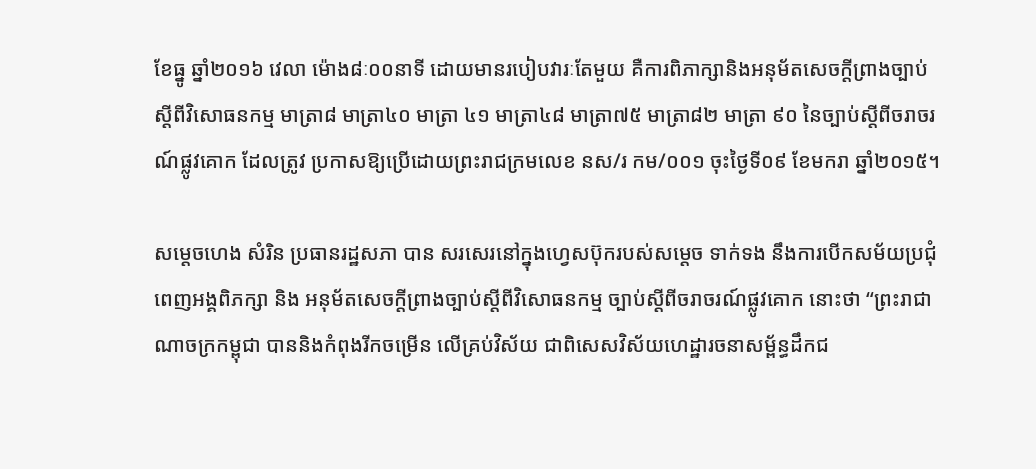ខែធ្នូ ឆ្នាំ២០១៦ វេលា ម៉ោង៨ៈ០០នាទី ដោយមានរបៀបវារៈតែមួយ គឺការពិភាក្សានិងអនុម័តសេចក្តីព្រាងច្បាប់ ស្តីពីវិសោធនកម្ម មាត្រា៨ មាត្រា៤០ មាត្រា ៤១ មាត្រា៤៨ មាត្រា៧៥ មាត្រា៨២ មាត្រា ៩០ នៃច្បាប់ស្តីពីចរាចរណ៍ផ្លូវគោក ដែលត្រូវ ប្រកាសឱ្យប្រើដោយព្រះរាជក្រមលេខ នស/រ កម/០០១ ចុះថ្ងៃទី០៩ ខែមករា ឆ្នាំ២០១៥។

សម្តេចហេង សំរិន ប្រធានរដ្ឋសភា បាន សរសេរនៅក្នុងហ្វេសប៊ុករបស់សម្តេច ទាក់ទង នឹងការបើកសម័យប្រជុំពេញអង្គពិភក្សា និង អនុម័តសេចក្តីព្រាងច្បាប់ស្តីពីវិសោធនកម្ម ច្បាប់ស្តីពីចរាចរណ៍ផ្លូវគោក នោះថា “ព្រះរាជាណាចក្រកម្ពុជា បាននិងកំពុងរីកចម្រើន លើគ្រប់វិស័យ ជាពិសេសវិស័យហេដ្ឋារចនាសម្ព័ន្ធដឹកជ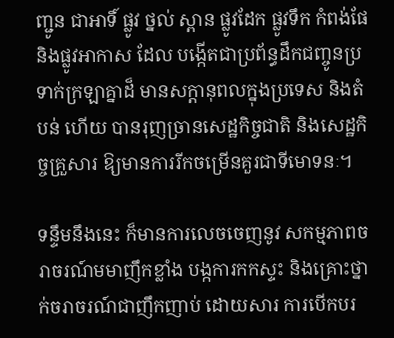ញ្ជូន ជាអាទិ៍ ផ្លូវ ថ្នល់ ស្ពាន ផ្លូវដែក ផ្លូវទឹក កំពង់ផែ និងផ្លូវអាកាស ដែល បង្កើតជាប្រព័ន្ធដឹកជញ្ចូនប្រទាក់ក្រឡាគ្នាដ៏ មានសក្តានុពលក្នុងប្រទេស និងតំបន់ ហើយ បានរុញច្រានសេដ្ឋកិច្ចជាតិ និងសេដ្ឋកិច្ចគ្រួសារ ឱ្យមានការរីកចម្រើនគួរជាទីមោទនៈ។

ទន្ទឹមនឹងនេះ ក៏មានការលេចចេញនូវ សកម្មភាពចរាចរណ៍មមាញឹកខ្លាំង បង្កការកកស្ទះ និងគ្រោះថ្នាក់ចរាចរណ៍ជាញឹកញាប់ ដោយសារ ការបើកបរ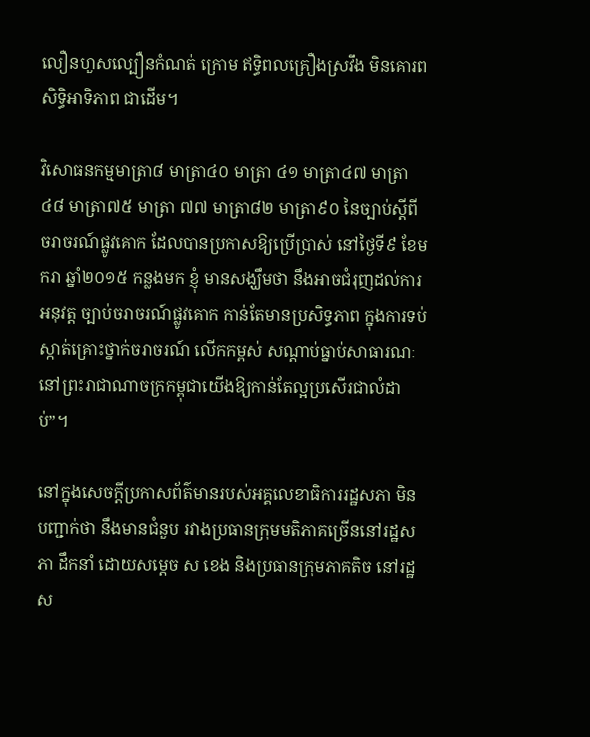លឿនហួសល្បឿនកំណត់ ក្រោម ឥទ្ធិពលគ្រឿងស្រវឹង មិនគោរពសិទ្ធិអាទិភាព ជាដើម។

វិសោធនកម្មមាត្រា៨ មាត្រា៤០ មាត្រា ៤១ មាត្រា៤៧ មាត្រា៤៨ មាត្រា៧៥ មាត្រា ៧៧ មាត្រា៨២ មាត្រា៩០ នៃច្បាប់ស្តីពី ចរាចរណ៍ផ្លូវគោក ដែលបានប្រកាសឱ្យប្រើប្រាស់ នៅថ្ងៃទី៩ ខែមករា ឆ្នាំ២០១៥ កន្លងមក ខ្ញុំ មានសង្ឃឹមថា នឹងអាចជំរុញដល់ការអនុវត្ត ច្បាប់ចរាចរណ៍ផ្លូវគោក កាន់តែមានប្រសិទ្ធភាព ក្នុងការទប់ស្កាត់គ្រោះថ្នាក់ចរាចរណ៍ លើកកម្ពស់ សណ្តាប់ធ្នាប់សាធារណៈ នៅព្រះរាជាណាចក្រកម្ពុជាយើងឱ្យកាន់តែល្អប្រសើរជាលំដាប់”។

នៅក្នុងសេចក្តីប្រកាសព័ត៌មានរបស់អគ្គលេខាធិការរដ្ឋសភា មិនបញ្ជាក់ថា នឹងមានជំនួប រវាងប្រធានក្រុមមតិភាគច្រើននៅរដ្ឋសភា ដឹកនាំ ដោយសម្តេច ស ខេង និងប្រធានក្រុមភាគតិច នៅរដ្ឋស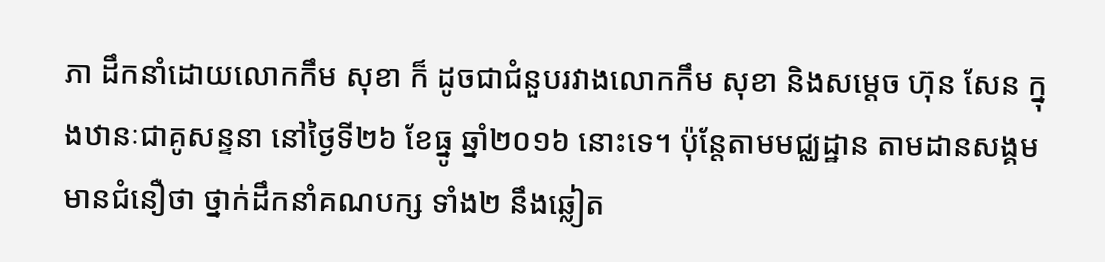ភា ដឹកនាំដោយលោកកឹម សុខា ក៏ ដូចជាជំនួបរវាងលោកកឹម សុខា និងសម្តេច ហ៊ុន សែន ក្នុងឋានៈជាគូសន្ទនា នៅថ្ងៃទី២៦ ខែធ្នូ ឆ្នាំ២០១៦ នោះទេ។ ប៉ុន្តែតាមមជ្ឈដ្ឋាន តាមដានសង្គមមានជំនឿថា ថ្នាក់ដឹកនាំគណបក្ស ទាំង២ នឹងឆ្លៀត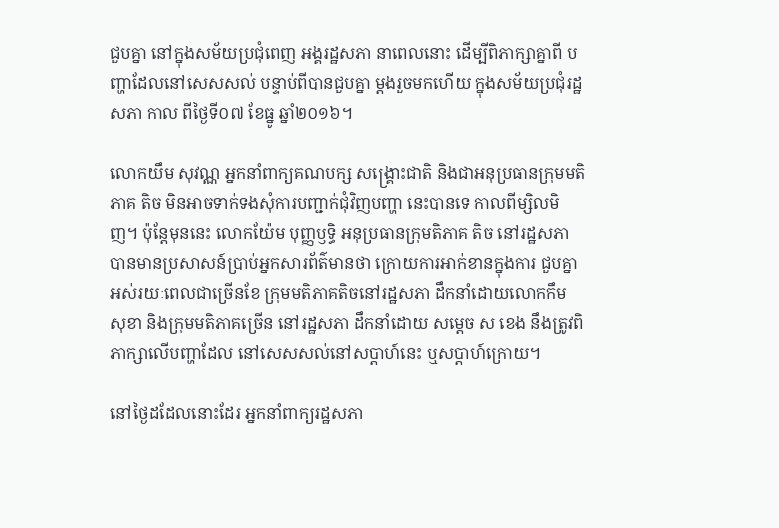ជួបគ្នា នៅក្នុងសម័យប្រជុំពេញ អង្គរដ្ឋសភា នាពេលនោះ ដើម្បីពិភាក្សាគ្នាពី បញ្ហាដែលនៅសេសសល់ បន្ទាប់ពីបានជួបគ្នា ម្តងរួចមកហើយ ក្នុងសម័យប្រជុំរដ្ឋសភា កាល ពីថ្ងៃទី០៧ ខែធ្នូ ឆ្នាំ២០១៦។

លោកយឹម សុវណ្ណ អ្នកនាំពាក្យគណបក្ស សង្គ្រោះជាតិ និងជាអនុប្រធានក្រុមមតិភាគ តិច មិនអាចទាក់ទងសុំការបញ្ជាក់ជុំវិញបញ្ហា នេះបានទេ កាលពីម្សិលមិញ។ ប៉ុន្តែមុននេះ លោកយ៉ែម បុញ្ញឫទ្ធិ អនុប្រធានក្រុមតិភាគ តិច នៅរដ្ឋសភា បានមានប្រសាសន៍ប្រាប់អ្នកសារព័ត៌មានថា ក្រោយការអាក់ខានក្នុងការ ជួបគ្នា អស់រយៈពេលជាច្រើនខែ ក្រុមមតិភាគតិចនៅរដ្ឋសភា ដឹកនាំដោយលោកកឹម សុខា និងក្រុមមតិភាគច្រើន នៅរដ្ឋសភា ដឹកនាំដោយ សម្តេច ស ខេង នឹងត្រូវពិភាក្សាលើបញ្ហាដែល នៅសេសសល់នៅសប្តាហ៍នេះ ឬសប្តាហ៍ក្រោយ។

នៅថ្ងៃដដែលនោះដែរ អ្នកនាំពាក្យរដ្ឋសភា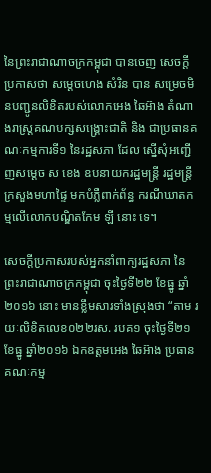នៃព្រះរាជាណាចក្រកម្ពុជា បានចេញ សេចក្តីប្រកាសថា សម្តេចហេង សំរិន បាន សម្រេចមិនបញ្ជូនលិខិតរបស់លោកអេង ឆៃអ៊ាង តំណាងរាស្ត្រគណបក្សសង្គ្រោះជាតិ និង ជាប្រធានគណៈកម្មការទី១ នៃរដ្ឋសភា ដែល ស្នើសុំអញ្ជើញសម្តេច ស ខេង ឧបនាយករដ្ឋមន្ត្រី រដ្ឋមន្ត្រីក្រសួងមហាផ្ទៃ មកបំភ្លឺពាក់ព័ន្ធ ករណីឃាតកម្មលើលោកបណ្ឌិតកែម ឡី នោះ ទេ។

សេចក្តីប្រកាសរបស់អ្នកនាំពាក្យរដ្ឋសភា នៃព្រះរាជាណាចក្រកម្ពុជា ចុះថ្ងៃទី២២ ខែធ្នូ ឆ្នាំ២០១៦ នោះ មានខ្លឹមសារទាំងស្រុងថា “តាម រយៈលិខិតលេខ០២២រស. របគ១ ចុះថ្ងៃទី២១ ខែធ្នូ ឆ្នាំ២០១៦ ឯកឧត្តមអេង ឆៃអ៊ាង ប្រធាន គណៈកម្ម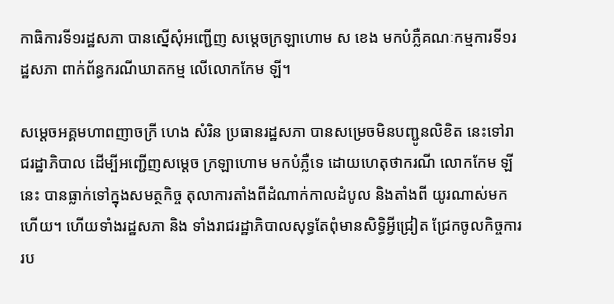កាធិការទី១រដ្ឋសភា បានស្នើសុំអញ្ជើញ សម្តេចក្រឡាហោម ស ខេង មកបំភ្លឺគណៈកម្មការទី១រដ្ឋសភា ពាក់ព័ន្ធករណីឃាតកម្ម លើលោកកែម ឡី។

សម្តេចអគ្គមហាពញាចក្រី ហេង សំរិន ប្រធានរដ្ឋសភា បានសម្រេចមិនបញ្ជូនលិខិត នេះទៅរាជរដ្ឋាភិបាល ដើម្បីអញ្ជើញសម្តេច ក្រឡាហោម មកបំភ្លឺទេ ដោយហេតុថាករណី លោកកែម ឡី នេះ បានធ្លាក់ទៅក្នុងសមត្ថកិច្ច តុលាការតាំងពីដំណាក់កាលដំបូល និងតាំងពី យូរណាស់មកហើយ។ ហើយទាំងរដ្ឋសភា និង ទាំងរាជរដ្ឋាភិបាលសុទ្ធតែពុំមានសិទ្ធិអ្វីជ្រៀត ជ្រែកចូលកិច្ចការរប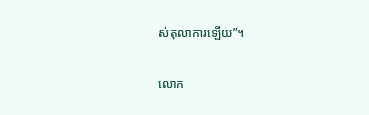ស់តុលាការឡើយ”។

លោក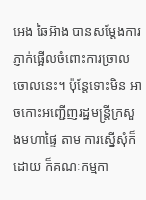អេង ឆៃអ៊ាង បានសម្តែងការភ្ញាក់ផ្អើលចំពោះការច្រាលចោលនេះ។ ប៉ុន្តែទោះមិន អាចកោះអញ្ជើញរដ្ឋមន្ត្រីក្រសួងមហាផ្ទៃ តាម ការស្នើសុំក៏ដោយ ក៏គណៈកម្មកា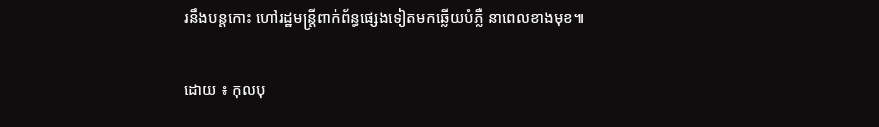រនឹងបន្តកោះ ហៅរដ្ឋមន្ត្រីពាក់ព័ន្ធផ្សេងទៀតមកឆ្លើយបំភ្លឺ នាពេលខាងមុខ៕

ដោយ ៖ កុលបុ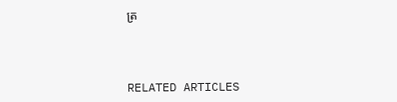ត្រ



RELATED ARTICLES